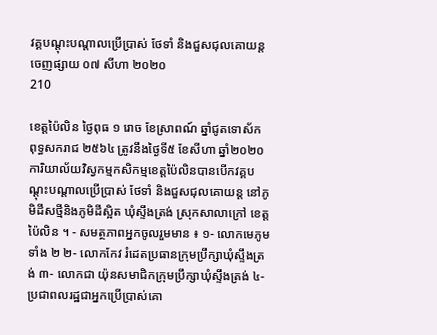វគ្គបណ្ដុះបណ្ដាលប្រើប្រាស់ ថែទាំ និងជួសជុលគោយន្ត
ចេញផ្សាយ ០៧ សីហា ២០២០
210

ខេត្តប៉ៃលិន ថ្ងៃពុធ ១ រោច ខែស្រាពណ៍ ឆ្នាំជូតទោស័ក ពុទ្ធសករាជ ២៥៦៤ ត្រូវនឹងថ្ងៃទី៥ ខែសីហា ឆ្នាំ២០២០ ការិយាល័យវិស្វកម្មកសិកម្មខេត្តប៉ៃលិនបានបើកវគ្គបណ្ដុះបណ្ដាលប្រើប្រាស់ ថែទាំ និងជួសជុលគោយន្ត នៅភូមិដីសថ្មីនិងភូមិដីស្អិត ឃុំស្ទឹងត្រង់ ស្រុកសាលាក្រៅ ខេត្តប៉ៃលិន ។ - សមត្ថភាពអ្នកចូលរួមមាន ៖ ១- លោកមេភូមទាំង ២ ២- លោកកែវ រំដេតប្រធានក្រុមប្រឹក្សាឃុំស្ទឹងត្រង់ ៣- លោកជា យ៉ុនសមាជិកក្រុមប្រឹក្សាឃំុស្ទឹងត្រង់ ៤- ប្រជាពលរដ្ឋជាអ្នកប្រើប្រាស់គោ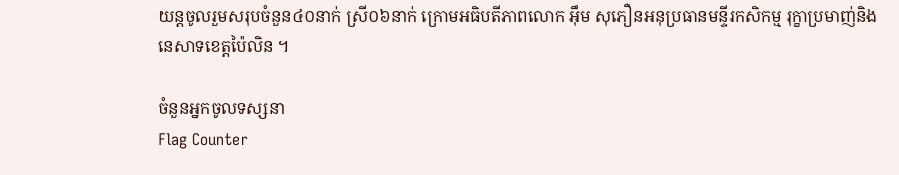យន្តចូលរួមសរុបចំនួន៤០នាក់ ស្រី០៦នាក់ ក្រោមអធិបតីភាពលោក អ៊ឹម សុភឿនអនុប្រធានមន្ទីរកសិកម្ម រុក្ខាប្រមាញ់និងនេសាទខេត្តប៉ៃលិន ។

ចំនួនអ្នកចូលទស្សនា
Flag Counter